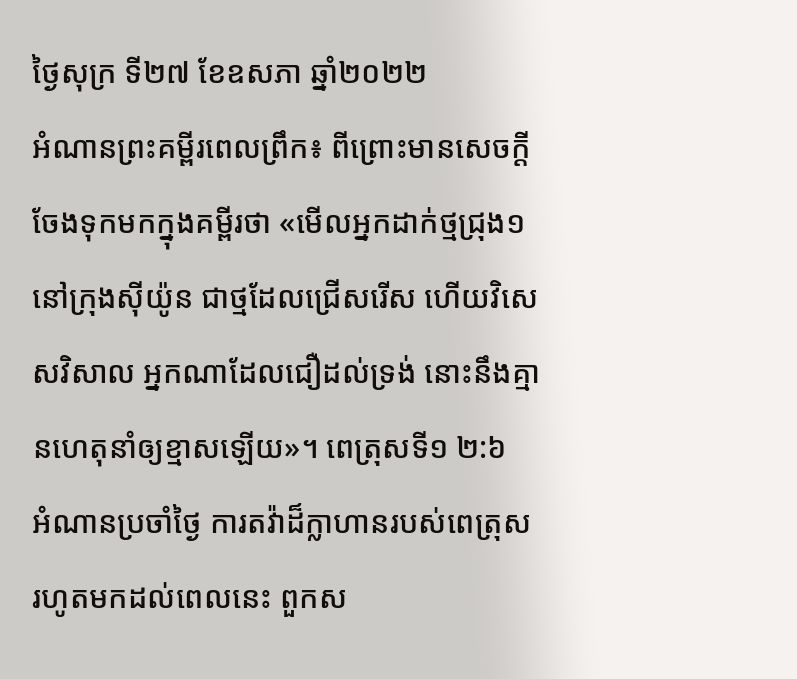ថ្ងៃសុក្រ ទី២៧ ខែឧសភា ឆ្នាំ២០២២
អំណានព្រះគម្ពីរពេលព្រឹក៖ ពីព្រោះមានសេចក្តីចែងទុកមកក្នុងគម្ពីរថា «មើលអ្នកដាក់ថ្មជ្រុង១នៅក្រុងស៊ីយ៉ូន ជាថ្មដែលជ្រើសរើស ហើយវិសេសវិសាល អ្នកណាដែលជឿដល់ទ្រង់ នោះនឹងគ្មានហេតុនាំឲ្យខ្មាសឡើយ»។ ពេត្រុសទី១ ២:៦
អំណានប្រចាំថ្ងៃ ការតវ៉ាដ៏ក្លាហានរបស់ពេត្រុស
រហូតមកដល់ពេលនេះ ពួកស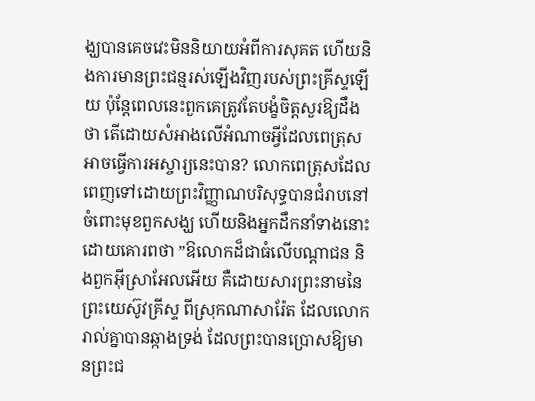ង្ឃបានគេចវេះមិននិយាយអំពីការសុគត ហើយនិងការមានព្រះជន្មរស់ឡើងវិញរបស់ព្រះគ្រីស្ទឡើយ ប៉ុន្តែពេលនេះពួកគេត្រូវតែបង្ខំចិត្តសួរឱ្យដឹងថា តើដោយសំអាងលើអំណាចអ្វីដែលពេត្រុសអាចធ្វើការអស្ចារ្យនេះបាន? លោកពេត្រុសដែលពេញទៅដោយព្រះវិញ្ញាណបរិសុទ្ធបានជំរាបនៅចំពោះមុខពួកសង្ឃ ហើយនិងអ្នកដឹកនាំទាងនោះដោយគោរពថា ”ឱលោកដ៏ជាធំលើបណ្តាជន និងពួកអ៊ីស្រាអែលអើយ គឺដោយសារព្រះនាមនៃព្រះយេស៊ូវគ្រីស្ទ ពីស្រុកណាសារ៉ែត ដែលលោករាល់គ្នាបានឆ្កាងទ្រង់ ដែលព្រះបានប្រោសឱ្យមានព្រះជ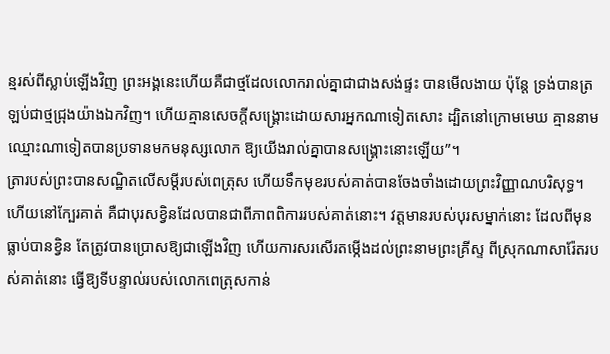ន្មរស់ពីស្លាប់ឡើងវិញ ព្រះអង្គនេះហើយគឺជាថ្មដែលលោករាល់គ្នាជាជាងសង់ផ្ទះ បានមើលងាយ ប៉ុន្តែ ទ្រង់បានត្រឡប់ជាថ្មជ្រុងយ៉ាងឯកវិញ។ ហើយគ្មានសេចក្តីសង្គ្រោះដោយសារអ្នកណាទៀតសោះ ដ្បិតនៅក្រោមមេឃ គ្មាននាមឈ្មោះណាទៀតបានប្រទានមកមនុស្សលោក ឱ្យយើងរាល់គ្នាបានសង្គ្រោះនោះឡើយ”។
ត្រារបស់ព្រះបានសណ្ឋិតលើសម្តីរបស់ពេត្រុស ហើយទឹកមុខរបស់គាត់បានចែងចាំងដោយព្រះវិញ្ញាណបរិសុទ្ធ។ ហើយនៅក្បែរគាត់ គឺជាបុរសខ្វិនដែលបានជាពីភាពពិការរបស់គាត់នោះ។ វត្តមានរបស់បុរសម្នាក់នោះ ដែលពីមុនធ្លាប់បានខ្វិន តែត្រូវបានប្រោសឱ្យជាឡើងវិញ ហើយការសរសើរតម្កើងដល់ព្រះនាមព្រះគ្រីស្ទ ពីស្រុកណាសារ៉ែតរបស់គាត់នោះ ធ្វើឱ្យទីបន្ទាល់របស់លោកពេត្រុសកាន់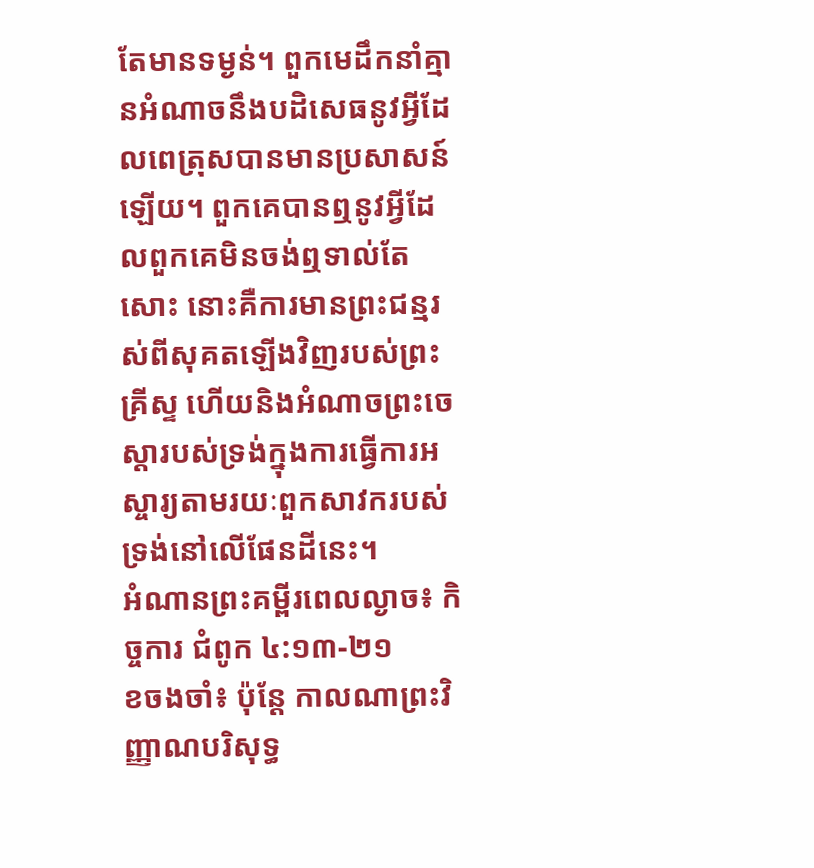តែមានទម្ងន់។ ពួកមេដឹកនាំគ្មានអំណាចនឹងបដិសេធនូវអ្វីដែលពេត្រុសបានមានប្រសាសន៍ឡើយ។ ពួកគេបានឮនូវអ្វីដែលពួកគេមិនចង់ឮទាល់តែសោះ នោះគឺការមានព្រះជន្មរស់ពីសុគតឡើងវិញរបស់ព្រះគ្រីស្ទ ហើយនិងអំណាចព្រះចេស្តារបស់ទ្រង់ក្នុងការធ្វើការអស្ចារ្យតាមរយៈពួកសាវករបស់ទ្រង់នៅលើផែនដីនេះ។
អំណានព្រះគម្ពីរពេលល្ងាច៖ កិច្ចការ ជំពូក ៤:១៣-២១
ខចងចាំ៖ ប៉ុន្តែ កាលណាព្រះវិញ្ញាណបរិសុទ្ធ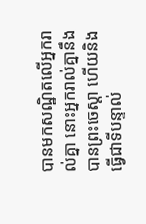បានមកសណ្ឋិតលើអ្នករាល់គ្នា នោះអ្នករាល់គ្នានឹងបានព្រះចេស្តា ហើយនិងធ្វើជាទីបន្ទាល់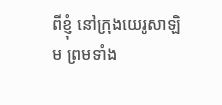ពីខ្ញុំ នៅក្រុងយេរូសាឡិម ព្រមទាំង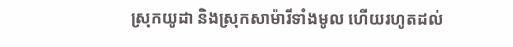ស្រុកយូដា និងស្រុកសាម៉ារីទាំងមូល ហើយរហូតដល់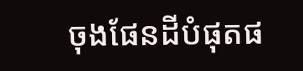ចុងផែនដីបំផុតផ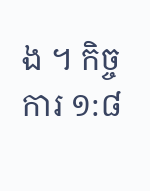ង ។ កិច្ចការ ១:៨